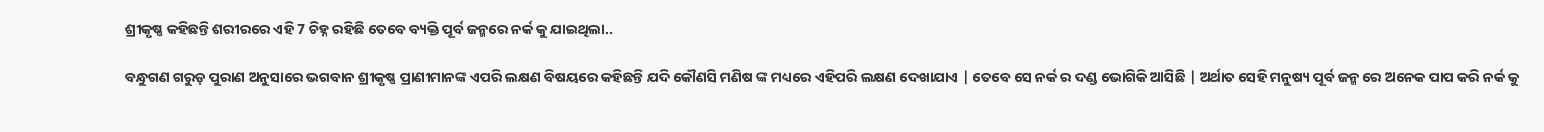ଶ୍ରୀକୃଷ୍ଣ କହିଛନ୍ତି ଶରୀରରେ ଏହି 7 ଚିହ୍ନ ରହିଛି ତେବେ ବ୍ୟକ୍ତି ପୂର୍ବ ଜନ୍ମରେ ନର୍କ କୁ ଯାଇଥିଲା..

ବନ୍ଧୁଗଣ ଗରୁଡ଼ ପୁରାଣ ଅନୁସାରେ ଭଗବାନ ଶ୍ରୀକୃଷ୍ଣ ପ୍ରାଣୀମାନଙ୍କ ଏପରି ଲକ୍ଷଣ ବିଷୟରେ କହିଛନ୍ତି ଯଦି କୌଣସି ମଣିଷ ଙ୍କ ମଧ୍ୟରେ ଏହିପରି ଲକ୍ଷଣ ଦେଖାଯାଏ | ତେବେ ସେ ନର୍କ ର ଦଣ୍ଡ ଭୋଗିକି ଆସିଛି | ଅର୍ଥାତ ସେହି ମନୁଷ୍ୟ ପୂର୍ବ ଜନ୍ମ ରେ ଅନେକ ପାପ କରି ନର୍କ କୁ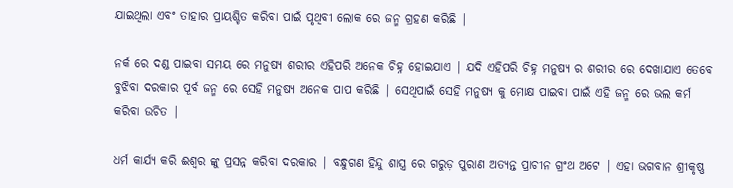ଯାଇଥିଲା ଏବଂ ତାହାର ପ୍ରାୟଶ୍ଚିତ କରିବା ପାଇଁ ପୃଥିବୀ ଲୋକ ରେ ଜନ୍ମ ଗ୍ରହଣ କରିଛି |

ନର୍କ ରେ ଦଣ୍ଡ ପାଇବା ସମୟ ରେ ମନୁଷ୍ୟ ଶରୀର ଏହିପରି ଅନେକ ଚିହ୍ନ ହୋଇଯାଏ | ଯଦି ଏହିପରି ଚିହ୍ନ ମନୁଷ୍ୟ ର ଶରୀର ରେ ଦେଖାଯାଏ ତେବେ ବୁଝିବା ଦରକାର ପୂର୍ବ ଜନ୍ମ ରେ ସେହି ମନୁଷ୍ୟ ଅନେକ ପାପ କରିଛି | ସେଥିପାଇଁ ସେହି ମନୁଷ୍ୟ କୁ ମୋକ୍ଷ ପାଇବା ପାଇଁ ଏହି ଜନ୍ମ ରେ ଭଲ କର୍ମ କରିବା ଉଚିତ |

ଧର୍ମ କାର୍ଯ୍ୟ କରି ଈଶ୍ୱର ଙ୍କୁ ପ୍ରସନ୍ନ କରିବା ଦରକାର | ବନ୍ଧୁଗଣ ହିନ୍ଦୁ ଶାସ୍ତ୍ର ରେ ଗରୁଡ଼ ପୁରାଣ ଅତ୍ୟନ୍ତ ପ୍ରାଚୀନ ଗ୍ରଂଥ ଅଟେ | ଏହା ଭଗବାନ ଶ୍ରୀକୃଷ୍ଣ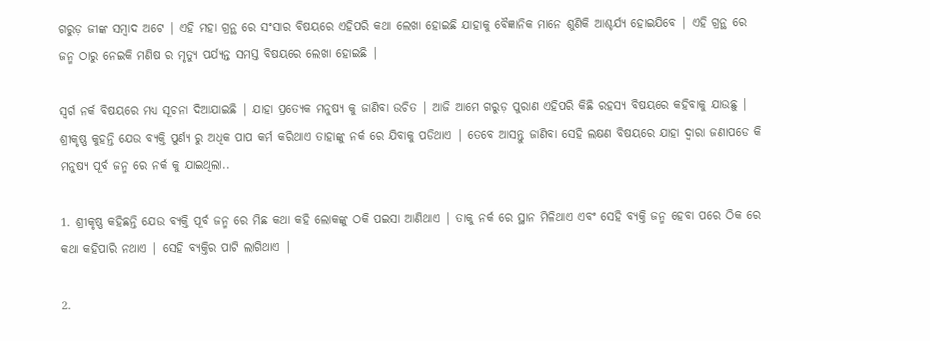ଗରୁଡ଼ ଜୀଙ୍କ ସମ୍ବାଦ ଅଟେ | ଏହି ମହା ଗ୍ରନ୍ଥ ରେ ସଂସାର ବିଷୟରେ ଏହିପରି କଥା ଲେଖା ହୋଇଛି ଯାହାକୁ ବୈଜ୍ଞାନିକ ମାନେ ଶୁଣିକି ଆଶ୍ଚର୍ଯ୍ୟ ହୋଇଯିବେ | ଏହି ଗ୍ରନ୍ଥ ରେ ଜନ୍ମ ଠାରୁ ନେଇକି ମଣିଷ ର ମୃତ୍ୟୁ ପର୍ଯ୍ୟନ୍ତ ସମସ୍ତ ବିଷୟରେ ଲେଖା ହୋଇଛି |

ସ୍ୱର୍ଗ ନର୍କ ବିଷୟରେ ମଧ୍ୟ ସୂଚନା ଦିଆଯାଇଛି | ଯାହା ପ୍ରତ୍ୟେକ ମନୁଷ୍ୟ କୁ ଜାଣିବା ଉଚିତ | ଆଜି ଆମେ ଗରୁଡ଼ ପୁରାଣ ଏହିପରି କିଛି ରହସ୍ୟ ବିଷୟରେ କହିବାକୁ ଯାଉଛୁ | ଶ୍ରୀକୃଷ୍ଣ କୁହନ୍ତି ଯେଉ ବ୍ୟକ୍ତି ପୁର୍ଣ୍ୟ ରୁ ଅଧିକ ପାପ କର୍ମ କରିଥାଏ ତାହାଙ୍କୁ ନର୍କ ରେ ଯିବାକୁ ପଡିଥାଏ | ତେବେ ଆସନ୍ତୁ ଜାଣିବା ସେହି ଲକ୍ଷଣ ବିଷୟରେ ଯାହା ଦ୍ଵାରା ଜଣାପଡେ କି ମନୁଷ୍ୟ ପୂର୍ବ ଜନ୍ମ ରେ ନର୍କ କୁ ଯାଇଥିଲା..

1. ଶ୍ରୀକୃଷ୍ଣ କହିଛନ୍ତି ଯେଉ ବ୍ୟକ୍ତି ପୂର୍ବ ଜନ୍ମ ରେ ମିଛ କଥା କହି ଲୋକଙ୍କୁ ଠକି ପଇସା ଆଣିଥାଏ | ତାକୁ ନର୍କ ରେ ସ୍ଥାନ ମିଳିଥାଏ ଏବଂ ସେହି ବ୍ୟକ୍ତି ଜନ୍ମ ହେବା ପରେ ଠିକ ରେ କଥା କହିପାରି ନଥାଏ | ସେହି ବ୍ୟକ୍ତିର ପାଟି ଲାଗିଥାଏ |

2.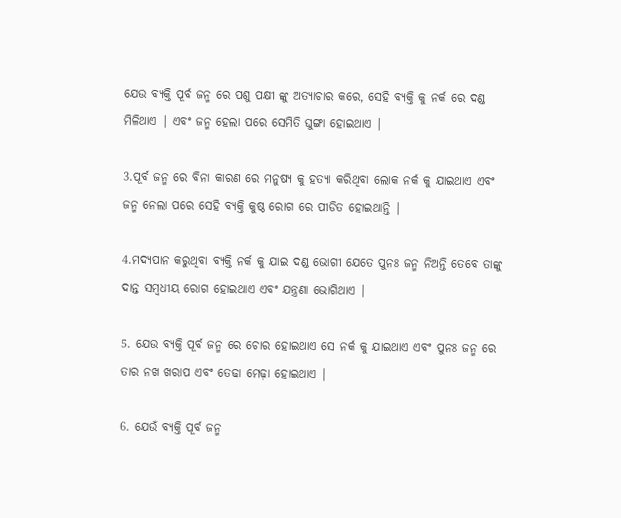ଯେଉ ବ୍ୟକ୍ତି ପୂର୍ବ ଜନ୍ମ ରେ ପଶୁ ପକ୍ଷୀ ଙ୍କୁ ଅତ୍ୟାଚାର କରେ, ସେହି ବ୍ୟକ୍ତି କୁ ନର୍କ ରେ ଦଣ୍ଡ ମିଳିଥାଏ | ଏବଂ ଜନ୍ମ ହେଲା ପରେ ସେମିତି ଘୁଙ୍ଗା ହୋଇଥାଏ |

3.ପୂର୍ବ ଜନ୍ମ ରେ ବିନା କାରଣ ରେ ମନୁଷ୍ୟ କୁ ହତ୍ୟା କରିଥିବା ଲୋକ ନର୍କ କୁ ଯାଇଥାଏ ଏବଂ ଜନ୍ମ ନେଲା ପରେ ସେହି ବ୍ୟକ୍ତି କୁଷ୍ଠ ରୋଗ ରେ ପୀଡିତ ହୋଇଥାନ୍ତି |

4.ମଦ୍ୟପାନ କରୁଥିବା ବ୍ୟକ୍ତି ନର୍କ କୁ ଯାଇ ଦଣ୍ଡ ଭୋଗୀ ଯେତେ ପୁନଃ ଜନ୍ମ ନିଅନ୍ତି ତେବେ ତାଙ୍କୁ ଦାନ୍ତ ସମ୍ବଧୀୟ ରୋଗ ହୋଇଥାଏ ଏବଂ ଯନ୍ତ୍ରଣା ଭୋଗିଥାଏ |

5. ଯେଉ ବ୍ୟକ୍ତି ପୂର୍ବ ଜନ୍ମ ରେ ଚୋର ହୋଇଥାଏ ସେ ନର୍କ କୁ ଯାଇଥାଏ ଏବଂ ପୁନଃ ଜନ୍ମ ରେ ତାର ନଖ ଖରାପ ଏବଂ ତେଢା ମେଢ଼ା ହୋଇଥାଏ |

6. ଯେଉଁ ବ୍ୟକ୍ତି ପୂର୍ବ ଜନ୍ମ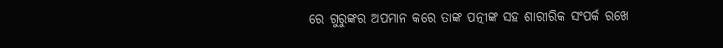ରେ ଗୁରୁଙ୍କର ଅପମାନ କରେ ତାଙ୍କ ପତ୍ନୀଙ୍କ ସହ ଶାରୀରିକ ସଂପର୍କ ରଖେ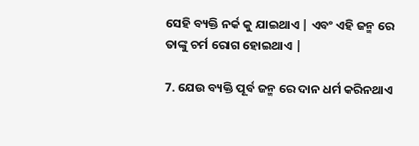ସେହି ବ୍ୟକ୍ତି ନର୍କ କୁ ଯାଇଥାଏ | ଏବଂ ଏହି ଜନ୍ମ ରେ ତାଙ୍କୁ ଚର୍ମ ରୋଗ ହୋଇଥାଏ |

7. ଯେଉ ବ୍ୟକ୍ତି ପୂର୍ବ ଜନ୍ମ ରେ ଦାନ ଧର୍ମ କରିନଥାଏ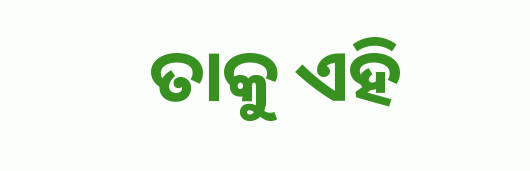ତାକୁ ଏହି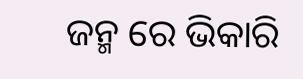ଜନ୍ମ ରେ ଭିକାରି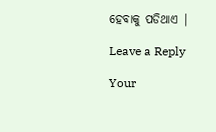ହେବାକୁ ପଡିଥାଏ |

Leave a Reply

Your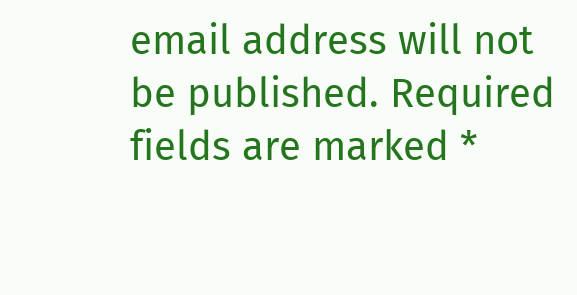email address will not be published. Required fields are marked *